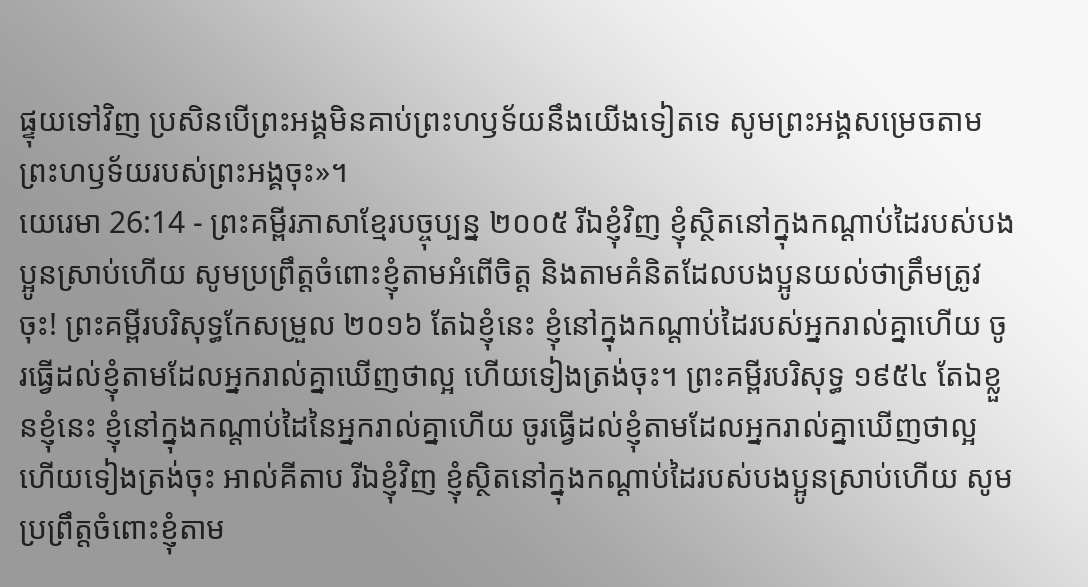ផ្ទុយទៅវិញ ប្រសិនបើព្រះអង្គមិនគាប់ព្រះហឫទ័យនឹងយើងទៀតទេ សូមព្រះអង្គសម្រេចតាមព្រះហឫទ័យរបស់ព្រះអង្គចុះ»។
យេរេមា 26:14 - ព្រះគម្ពីរភាសាខ្មែរបច្ចុប្បន្ន ២០០៥ រីឯខ្ញុំវិញ ខ្ញុំស្ថិតនៅក្នុងកណ្ដាប់ដៃរបស់បងប្អូនស្រាប់ហើយ សូមប្រព្រឹត្តចំពោះខ្ញុំតាមអំពើចិត្ត និងតាមគំនិតដែលបងប្អូនយល់ថាត្រឹមត្រូវចុះ! ព្រះគម្ពីរបរិសុទ្ធកែសម្រួល ២០១៦ តែឯខ្ញុំនេះ ខ្ញុំនៅក្នុងកណ្ដាប់ដៃរបស់អ្នករាល់គ្នាហើយ ចូរធ្វើដល់ខ្ញុំតាមដែលអ្នករាល់គ្នាឃើញថាល្អ ហើយទៀងត្រង់ចុះ។ ព្រះគម្ពីរបរិសុទ្ធ ១៩៥៤ តែឯខ្លួនខ្ញុំនេះ ខ្ញុំនៅក្នុងកណ្តាប់ដៃនៃអ្នករាល់គ្នាហើយ ចូរធ្វើដល់ខ្ញុំតាមដែលអ្នករាល់គ្នាឃើញថាល្អ ហើយទៀងត្រង់ចុះ អាល់គីតាប រីឯខ្ញុំវិញ ខ្ញុំស្ថិតនៅក្នុងកណ្ដាប់ដៃរបស់បងប្អូនស្រាប់ហើយ សូមប្រព្រឹត្តចំពោះខ្ញុំតាម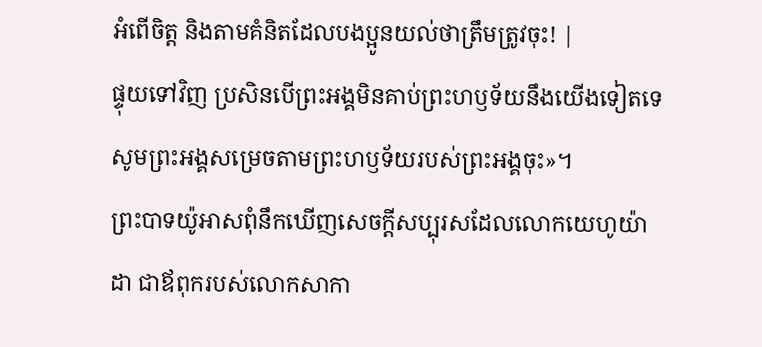អំពើចិត្ត និងតាមគំនិតដែលបងប្អូនយល់ថាត្រឹមត្រូវចុះ! |
ផ្ទុយទៅវិញ ប្រសិនបើព្រះអង្គមិនគាប់ព្រះហឫទ័យនឹងយើងទៀតទេ សូមព្រះអង្គសម្រេចតាមព្រះហឫទ័យរបស់ព្រះអង្គចុះ»។
ព្រះបាទយ៉ូអាសពុំនឹកឃើញសេចក្ដីសប្បុរសដែលលោកយេហូយ៉ាដា ជាឪពុករបស់លោកសាកា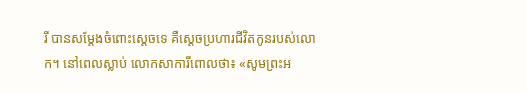រី បានសម្តែងចំពោះស្ដេចទេ គឺស្ដេចប្រហារជីវិតកូនរបស់លោក។ នៅពេលស្លាប់ លោកសាការីពោលថា៖ «សូមព្រះអ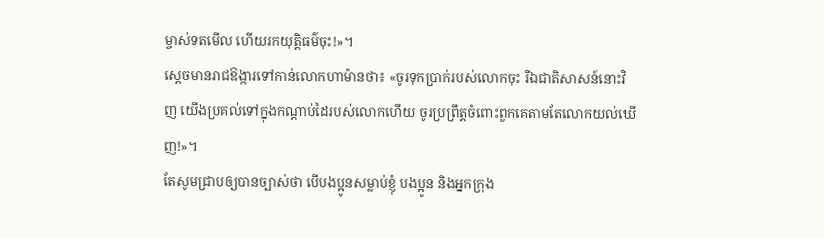ម្ចាស់ទតមើល ហើយរកយុត្តិធម៌ចុះ!»។
ស្ដេចមានរាជឱង្ការទៅកាន់លោកហាម៉ានថា៖ «ចូរទុកប្រាក់របស់លោកចុះ រីឯជាតិសាសន៍នោះវិញ យើងប្រគល់ទៅក្នុងកណ្ដាប់ដៃរបស់លោកហើយ ចូរប្រព្រឹត្តចំពោះពួកគេតាមតែលោកយល់ឃើញ!»។
តែសូមជ្រាបឲ្យបានច្បាស់ថា បើបងប្អូនសម្លាប់ខ្ញុំ បងប្អូន និងអ្នកក្រុង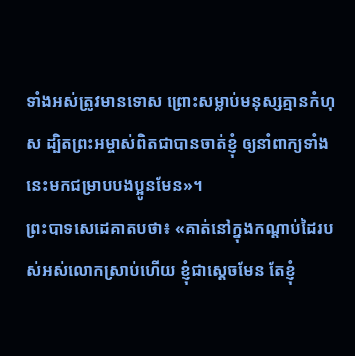ទាំងអស់ត្រូវមានទោស ព្រោះសម្លាប់មនុស្សគ្មានកំហុស ដ្បិតព្រះអម្ចាស់ពិតជាបានចាត់ខ្ញុំ ឲ្យនាំពាក្យទាំងនេះមកជម្រាបបងប្អូនមែន»។
ព្រះបាទសេដេគាតបថា៖ «គាត់នៅក្នុងកណ្ដាប់ដៃរបស់អស់លោកស្រាប់ហើយ ខ្ញុំជាស្ដេចមែន តែខ្ញុំ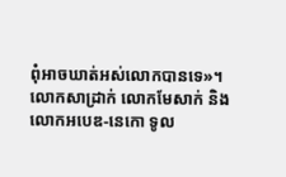ពុំអាចឃាត់អស់លោកបានទេ»។
លោកសាដ្រាក់ លោកមែសាក់ និងលោកអបេឌ-នេកោ ទូល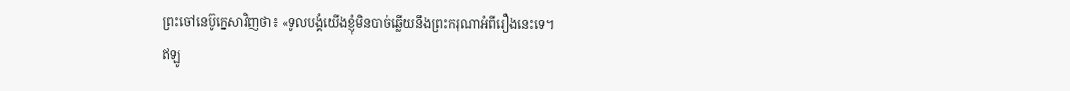ព្រះចៅនេប៊ូក្នេសាវិញថា៖ «ទូលបង្គំយើងខ្ញុំមិនបាច់ឆ្លើយនឹងព្រះករុណាអំពីរឿងនេះទេ។
ឥឡូ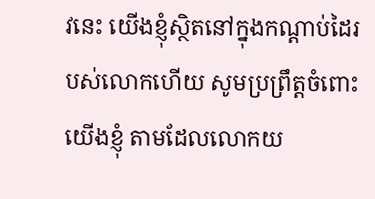វនេះ យើងខ្ញុំស្ថិតនៅក្នុងកណ្ដាប់ដៃរបស់លោកហើយ សូមប្រព្រឹត្តចំពោះយើងខ្ញុំ តាមដែលលោកយ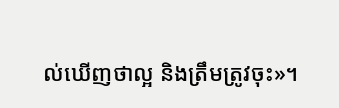ល់ឃើញថាល្អ និងត្រឹមត្រូវចុះ»។